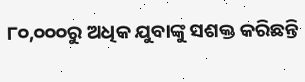୮୦,୦୦୦ରୁ ଅଧିକ ଯୁବାଙ୍କୁ ସଶକ୍ତ କରିଛନ୍ତି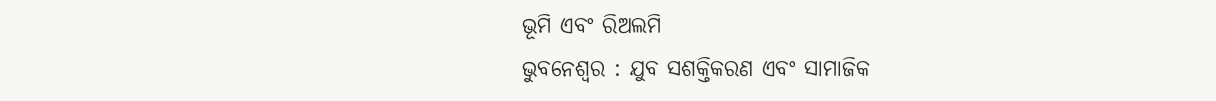ଭୂମି ଏବଂ ରିଅଲମି
ଭୁବନେଶ୍ୱର : ଯୁବ ସଶକ୍ତିକରଣ ଏବଂ ସାମାଜିକ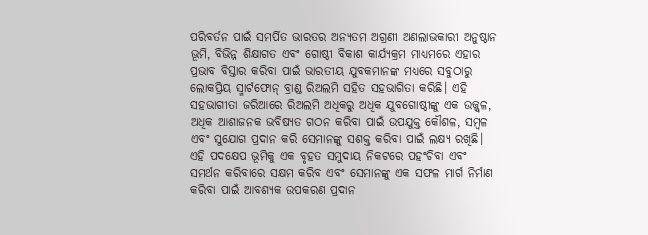ପରିବର୍ତନ ପାଇଁ ସମର୍ପିତ ଭାରତର ଅନ୍ୟତମ ଅଗ୍ରଣୀ ଅଣଲାଭକାରୀ ଅନୁଷ୍ଠାନ ଭୂମି, ବିଭିନ୍ନ ଶିକ୍ଷାଗତ ଏବଂ ଗୋଷ୍ଠୀ ବିକାଶ କାର୍ଯ୍ୟକ୍ରମ ମାଧ୍ୟମରେ ଏହାର ପ୍ରଭାବ ବିସ୍ତାର କରିବା ପାଇଁ ଭାରତୀୟ ଯୁବକମାନଙ୍କ ମଧ୍ୟରେ ସବୁଠାରୁ ଲୋକପ୍ରିୟ ସ୍ମାର୍ଟଫୋନ୍ ବ୍ରାଣ୍ଡ ରିଅଲମି ସହିତ ସହଭାଗିତା କରିଛି। ଏହି ସହଭାଗୀତା ଜରିଆରେ ରିଅଲମି ଅଧିକରୁ ଅଧିକ ଯୁବଗୋଷ୍ଠୀଙ୍କୁ ଏକ ଉଜ୍ଜ୍ୱଳ, ଅଧିକ ଆଶାଜନକ ଭବିଷ୍ୟତ ଗଠନ କରିବା ପାଇଁ ଉପଯୁକ୍ତ କୌଶଳ, ସମ୍ବଳ ଏବଂ ସୁଯୋଗ ପ୍ରଦାନ କରି ସେମାନଙ୍କୁ ସଶକ୍ତ କରିବା ପାଇଁ ଲକ୍ଷ୍ୟ ରଖିଛି। ଏହି ପଦକ୍ଷେପ ଭୂମିକୁ ଏକ ବୃହତ ସମୁଦାୟ ନିକଟରେ ପହଂଚିବା ଏବଂ ସମର୍ଥନ କରିବାରେ ସକ୍ଷମ କରିବ ଏବଂ ସେମାନଙ୍କୁ ଏକ ସଫଳ ମାର୍ଗ ନିର୍ମାଣ କରିବା ପାଇଁ ଆବଶ୍ୟକ ଉପକରଣ ପ୍ରଦାନ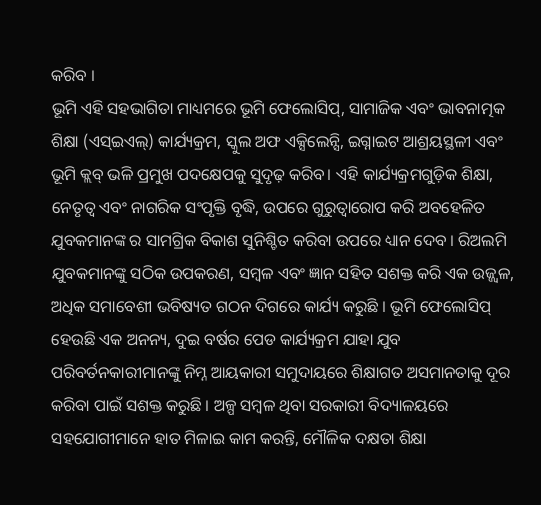କରିବ ।
ଭୂମି ଏହି ସହଭାଗିତା ମାଧ୍ୟମରେ ଭୂମି ଫେଲୋସିପ୍, ସାମାଜିକ ଏବଂ ଭାବନାତ୍ମକ ଶିକ୍ଷା (ଏସ୍ଇଏଲ୍) କାର୍ଯ୍ୟକ୍ରମ, ସ୍କୁଲ ଅଫ ଏକ୍ସିଲେନ୍ସି, ଇଗ୍ନାଇଟ ଆଶ୍ରୟସ୍ଥଳୀ ଏବଂ ଭୂମି କ୍ଲବ୍ ଭଳି ପ୍ରମୁଖ ପଦକ୍ଷେପକୁ ସୁଦୃଢ଼ କରିବ। ଏହି କାର୍ଯ୍ୟକ୍ରମଗୁଡ଼ିକ ଶିକ୍ଷା, ନେତୃତ୍ୱ ଏବଂ ନାଗରିକ ସଂପୃକ୍ତି ବୃଦ୍ଧି, ଉପରେ ଗୁରୁତ୍ୱାରୋପ କରି ଅବହେଳିତ ଯୁବକମାନଙ୍କ ର ସାମଗ୍ରିକ ବିକାଶ ସୁନିଶ୍ଚିତ କରିବା ଉପରେ ଧ୍ୟାନ ଦେବ । ରିଅଲମି ଯୁବକମାନଙ୍କୁ ସଠିକ ଉପକରଣ, ସମ୍ବଳ ଏବଂ ଜ୍ଞାନ ସହିତ ସଶକ୍ତ କରି ଏକ ଉଜ୍ଜ୍ୱଳ, ଅଧିକ ସମାବେଶୀ ଭବିଷ୍ୟତ ଗଠନ ଦିଗରେ କାର୍ଯ୍ୟ କରୁଛି । ଭୂମି ଫେଲୋସିପ୍ ହେଉଛି ଏକ ଅନନ୍ୟ, ଦୁଇ ବର୍ଷର ପେଡ କାର୍ଯ୍ୟକ୍ରମ ଯାହା ଯୁବ ପରିବର୍ତନକାରୀମାନଙ୍କୁ ନିମ୍ନ ଆୟକାରୀ ସମୁଦାୟରେ ଶିକ୍ଷାଗତ ଅସମାନତାକୁ ଦୂର କରିବା ପାଇଁ ସଶକ୍ତ କରୁଛି । ଅଳ୍ପ ସମ୍ବଳ ଥିବା ସରକାରୀ ବିଦ୍ୟାଳୟରେ ସହଯୋଗୀମାନେ ହାତ ମିଳାଇ କାମ କରନ୍ତି, ମୌଳିକ ଦକ୍ଷତା ଶିକ୍ଷା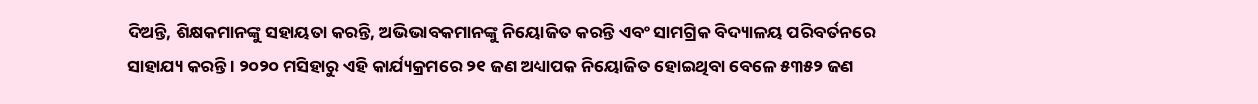ଦିଅନ୍ତି, ଶିକ୍ଷକମାନଙ୍କୁ ସହାୟତା କରନ୍ତି, ଅଭିଭାବକମାନଙ୍କୁ ନିୟୋଜିତ କରନ୍ତି ଏବଂ ସାମଗ୍ରିକ ବିଦ୍ୟାଳୟ ପରିବର୍ତନରେ ସାହାଯ୍ୟ କରନ୍ତି । ୨୦୨୦ ମସିହାରୁ ଏହି କାର୍ଯ୍ୟକ୍ରମରେ ୨୧ ଜଣ ଅଧ୍ୟାପକ ନିୟୋଜିତ ହୋଇଥିବା ବେଳେ ୫୩୫୨ ଜଣ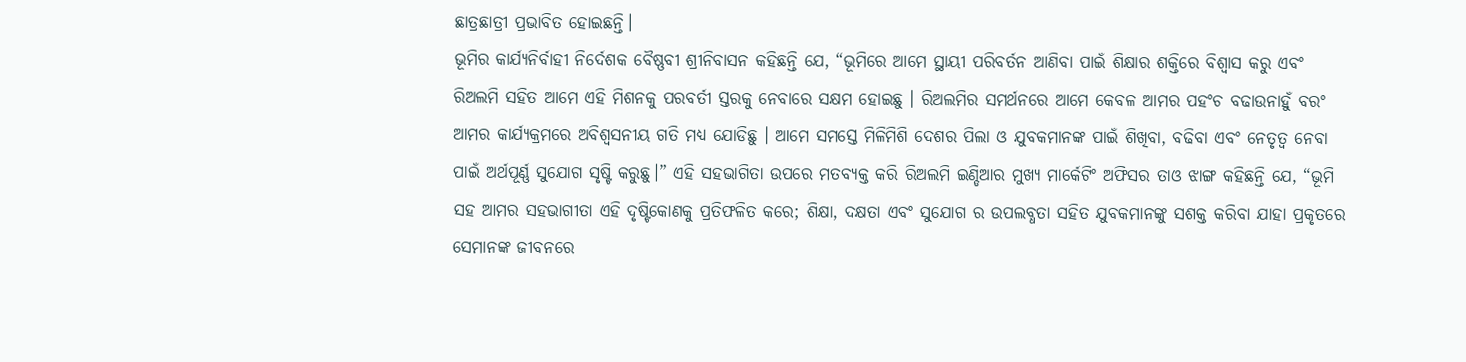ଛାତ୍ରଛାତ୍ରୀ ପ୍ରଭାବିତ ହୋଇଛନ୍ତି।
ଭୂମିର କାର୍ଯ୍ୟନିର୍ବାହୀ ନିର୍ଦେଶକ ବୈଷ୍ଣବୀ ଶ୍ରୀନିବାସନ କହିଛନ୍ତି ଯେ, “ଭୂମିରେ ଆମେ ସ୍ଥାୟୀ ପରିବର୍ତନ ଆଣିବା ପାଇଁ ଶିକ୍ଷାର ଶକ୍ତିରେ ବିଶ୍ୱାସ କରୁ ଏବଂ ରିଅଲମି ସହିତ ଆମେ ଏହି ମିଶନକୁ ପରବର୍ତୀ ସ୍ତରକୁ ନେବାରେ ସକ୍ଷମ ହୋଇଛୁ । ରିଅଲମିର ସମର୍ଥନରେ ଆମେ କେବଳ ଆମର ପହଂଚ ବଢାଉନାହୁଁ ବରଂ ଆମର କାର୍ଯ୍ୟକ୍ରମରେ ଅବିଶ୍ୱସନୀୟ ଗତି ମଧ୍ୟ ଯୋଡିଛୁ । ଆମେ ସମସ୍ତେ ମିଳିମିଶି ଦେଶର ପିଲା ଓ ଯୁବକମାନଙ୍କ ପାଇଁ ଶିଖିବା, ବଢିବା ଏବଂ ନେତୃତ୍ୱ ନେବା ପାଇଁ ଅର୍ଥପୂର୍ଣ୍ଣ ସୁଯୋଗ ସୃଷ୍ଟି କରୁଛୁ।” ଏହି ସହଭାଗିତା ଉପରେ ମତବ୍ୟକ୍ତ କରି ରିଅଲମି ଇଣ୍ଡିଆର ମୁଖ୍ୟ ମାର୍କେଟିଂ ଅଫିସର ତାଓ ଝାଙ୍ଗ କହିଛନ୍ତି ଯେ, “ଭୂମି ସହ ଆମର ସହଭାଗୀତା ଏହି ଦୃଷ୍ଟିକୋଣକୁ ପ୍ରତିଫଳିତ କରେ; ଶିକ୍ଷା, ଦକ୍ଷତା ଏବଂ ସୁଯୋଗ ର ଉପଲବ୍ଧତା ସହିତ ଯୁବକମାନଙ୍କୁ ସଶକ୍ତ କରିବା ଯାହା ପ୍ରକୃତରେ ସେମାନଙ୍କ ଜୀବନରେ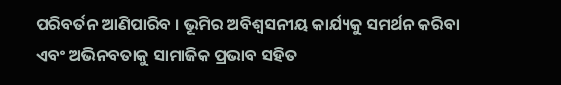ପରିବର୍ତନ ଆଣିପାରିବ । ଭୂମିର ଅବିଶ୍ୱସନୀୟ କାର୍ଯ୍ୟକୁ ସମର୍ଥନ କରିବା ଏବଂ ଅଭିନବତାକୁ ସାମାଜିକ ପ୍ରଭାବ ସହିତ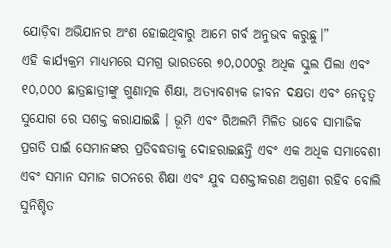ଯୋଡ଼ିବା ଅଭିଯାନର ଅଂଶ ହୋଇଥିବାରୁ ଆମେ ଗର୍ବ ଅନୁଭବ କରୁଛୁ।”
ଏହି କାର୍ଯ୍ୟକ୍ରମ ମାଧ୍ୟମରେ ସମଗ୍ର ଭାରତରେ ୭୦,୦୦୦ରୁ ଅଧିକ ସ୍କୁଲ ପିଲା ଏବଂ ୧୦,୦୦୦ ଛାତ୍ରଛାତ୍ରୀଙ୍କୁ ଗୁଣାତ୍ମକ ଶିକ୍ଷା, ଅତ୍ୟାବଶ୍ୟକ ଜୀବନ ଦକ୍ଷତା ଏବଂ ନେତୃତ୍ୱ ସୁଯୋଗ ରେ ସଶକ୍ତ କରାଯାଇଛି । ଭୂମି ଏବଂ ରିଅଲମି ମିଳିତ ଭାବେ ସାମାଜିକ ପ୍ରଗତି ପାଇଁ ସେମାନଙ୍କର ପ୍ରତିବଦ୍ଧତାକୁ ଦୋହରାଇଛନ୍ତି ଏବଂ ଏକ ଅଧିକ ସମାବେଶୀ ଏବଂ ସମାନ ସମାଜ ଗଠନରେ ଶିକ୍ଷା ଏବଂ ଯୁବ ସଶକ୍ତୀକରଣ ଅଗ୍ରଣୀ ରହିବ ବୋଲି ସୁନିଶ୍ଚିତ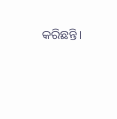କରିଛନ୍ତି।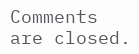Comments are closed.